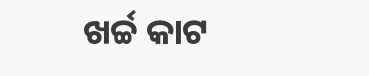ଖର୍ଚ୍ଚ କାଟ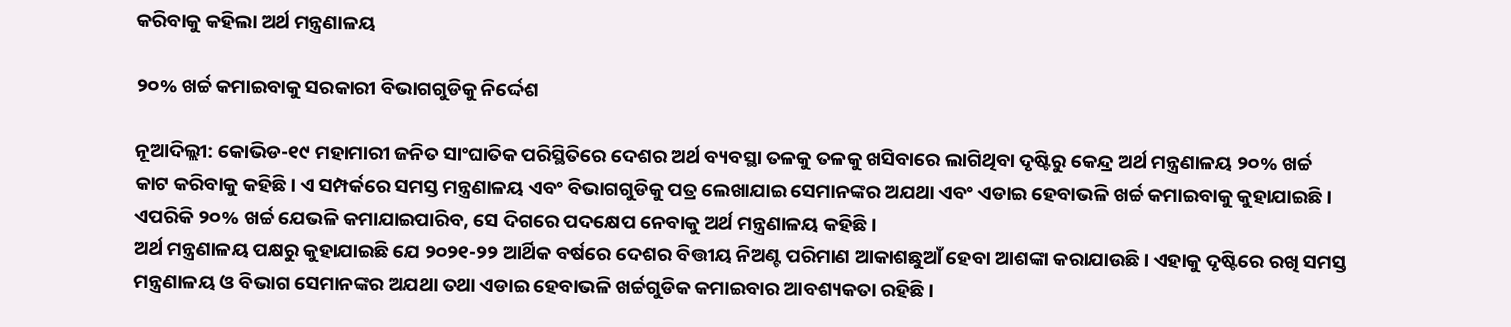କରିବାକୁ କହିଲା ଅର୍ଥ ମନ୍ତ୍ରଣାଳୟ

୨୦% ଖର୍ଚ୍ଚ କମାଇବାକୁ ସରକାରୀ ବିଭାଗଗୁଡିକୁ ନିର୍ଦ୍ଦେଶ

ନୂଆଦିଲ୍ଲୀ: କୋଭିଡ-୧୯ ମହାମାରୀ ଜନିତ ସାଂଘାତିକ ପରିସ୍ଥିତିରେ ଦେଶର ଅର୍ଥ ବ୍ୟବସ୍ଥା ତଳକୁ ତଳକୁ ଖସିବାରେ ଲାଗିଥିବା ଦୃଷ୍ଟିରୁ କେନ୍ଦ୍ର ଅର୍ଥ ମନ୍ତ୍ରଣାଳୟ ୨୦% ଖର୍ଚ୍ଚ କାଟ କରିବାକୁ କହିଛି। ଏ ସମ୍ପର୍କରେ ସମସ୍ତ ମନ୍ତ୍ରଣାଳୟ ଏବଂ ବିଭାଗଗୁଡିକୁ ପତ୍ର ଲେଖାଯାଇ ସେମାନଙ୍କର ଅଯଥା ଏବଂ ଏଡାଇ ହେବାଭଳି ଖର୍ଚ୍ଚ କମାଇବାକୁ କୁହାଯାଇଛି। ଏପରିକି ୨୦% ଖର୍ଚ୍ଚ ଯେଭଳି କମାଯାଇପାରିବ, ସେ ଦିଗରେ ପଦକ୍ଷେପ ନେବାକୁ ଅର୍ଥ ମନ୍ତ୍ରଣାଳୟ କହିଛି।
ଅର୍ଥ ମନ୍ତ୍ରଣାଳୟ ପକ୍ଷରୁ କୁହାଯାଇଛି ଯେ ୨୦୨୧-୨୨ ଆର୍ଥିକ ବର୍ଷରେ ଦେଶର ବିତ୍ତୀୟ ନିଅଣ୍ଟ ପରିମାଣ ଆକାଶଛୁଆଁ ହେବା ଆଶଙ୍କା କରାଯାଉଛି। ଏହାକୁ ଦୃଷ୍ଟିରେ ରଖି ସମସ୍ତ ମନ୍ତ୍ରଣାଳୟ ଓ ବିଭାଗ ସେମାନଙ୍କର ଅଯଥା ତଥା ଏଡାଇ ହେବାଭଳି ଖର୍ଚ୍ଚଗୁଡିକ କମାଇବାର ଆବଶ୍ୟକତା ରହିଛି।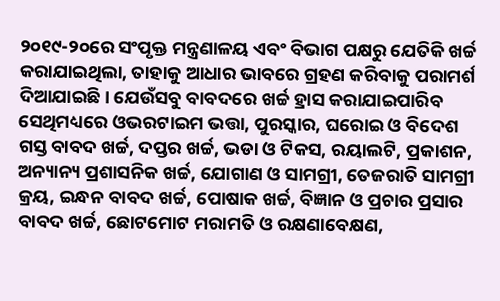୨୦୧୯-୨୦ରେ ସଂପୃକ୍ତ ମନ୍ତ୍ରଣାଳୟ ଏବଂ ବିଭାଗ ପକ୍ଷରୁ ଯେତିକି ଖର୍ଚ୍ଚ କରାଯାଇଥିଲା, ତାହାକୁ ଆଧାର ଭାବରେ ଗ୍ରହଣ କରିବାକୁ ପରାମର୍ଶ ଦିଆଯାଇଛି। ଯେଉଁସବୁ ବାବଦରେ ଖର୍ଚ୍ଚ ହ୍ରାସ କରାଯାଇପାରିବ ସେଥିମଧ୍ୟରେ ଓଭରଟାଇମ ଭତ୍ତା, ପୁରସ୍କାର, ଘରୋଇ ଓ ବିଦେଶ ଗସ୍ତ ବାବଦ ଖର୍ଚ୍ଚ, ଦପ୍ତର ଖର୍ଚ୍ଚ, ଭଡା ଓ ଟିକସ, ରୟାଲଟି, ପ୍ରକାଶନ, ଅନ୍ୟାନ୍ୟ ପ୍ରଶାସନିକ ଖର୍ଚ୍ଚ, ଯୋଗାଣ ଓ ସାମଗ୍ରୀ, ତେଜରାତି ସାମଗ୍ରୀ କ୍ରୟ, ଇନ୍ଧନ ବାବଦ ଖର୍ଚ୍ଚ, ପୋଷାକ ଖର୍ଚ୍ଚ, ବିଜ୍ଞାନ ଓ ପ୍ରଚାର ପ୍ରସାର ବାବଦ ଖର୍ଚ୍ଚ, ଛୋଟମୋଟ ମରାମତି ଓ ରକ୍ଷଣାବେକ୍ଷଣ,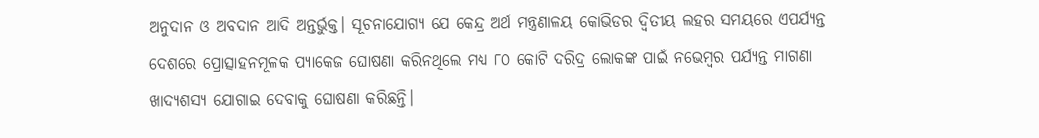ଅନୁଦାନ ଓ ଅବଦାନ ଆଦି ଅନ୍ତର୍ଭୁକ୍ତ। ସୂଚନାଯୋଗ୍ୟ ଯେ କେନ୍ଦ୍ର ଅର୍ଥ ମନ୍ତ୍ରଣାଳୟ କୋଭିଡର ଦ୍ୱିତୀୟ ଲହର ସମୟରେ ଏପର୍ଯ୍ୟନ୍ତ ଦେଶରେ ପ୍ରୋତ୍ସାହନମୂଳକ ପ୍ୟାକେଜ ଘୋଷଣା କରିନଥିଲେ ମଧ୍ୟ ୮୦ କୋଟି ଦରିଦ୍ର ଲୋକଙ୍କ ପାଇଁ ନଭେମ୍ବର ପର୍ଯ୍ୟନ୍ତ ମାଗଣା ଖାଦ୍ୟଶସ୍ୟ ଯୋଗାଇ ଦେବାକୁ ଘୋଷଣା କରିଛନ୍ତି।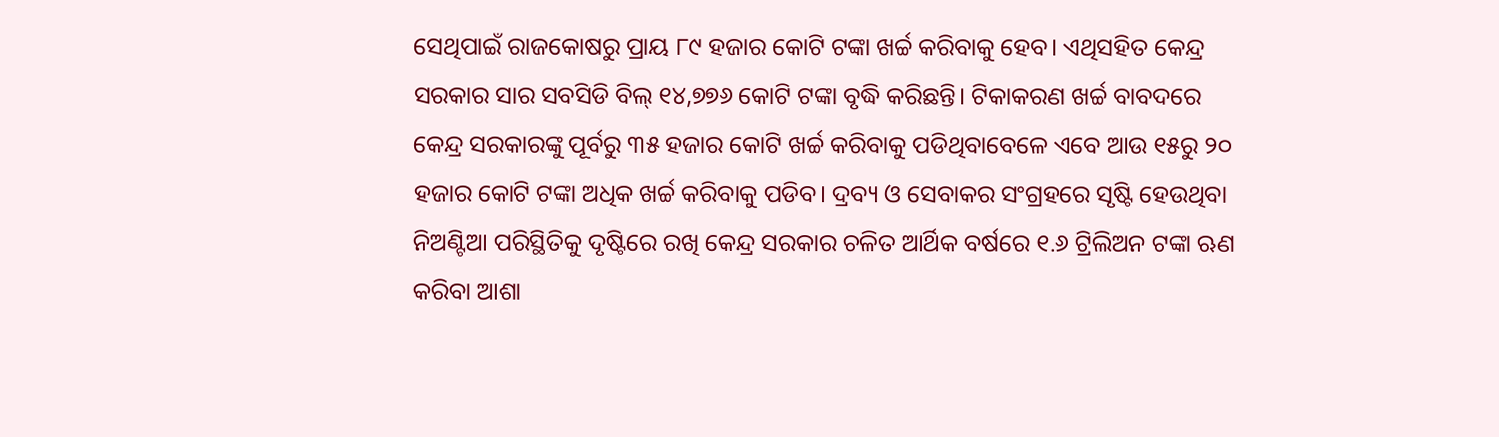ସେଥିପାଇଁ ରାଜକୋଷରୁ ପ୍ରାୟ ୮୯ ହଜାର କୋଟି ଟଙ୍କା ଖର୍ଚ୍ଚ କରିବାକୁ ହେବ। ଏଥିସହିତ କେନ୍ଦ୍ର ସରକାର ସାର ସବସିଡି ବିଲ୍‍ ୧୪,୭୭୬ କୋଟି ଟଙ୍କା ବୃଦ୍ଧି କରିଛନ୍ତି। ଟିକାକରଣ ଖର୍ଚ୍ଚ ବାବଦରେ କେନ୍ଦ୍ର ସରକାରଙ୍କୁ ପୂର୍ବରୁ ୩୫ ହଜାର କୋଟି ଖର୍ଚ୍ଚ କରିବାକୁ ପଡିଥିବାବେଳେ ଏବେ ଆଉ ୧୫ରୁ ୨୦ ହଜାର କୋଟି ଟଙ୍କା ଅଧିକ ଖର୍ଚ୍ଚ କରିବାକୁ ପଡିବ। ଦ୍ରବ୍ୟ ଓ ସେବାକର ସଂଗ୍ରହରେ ସୃଷ୍ଟି ହେଉଥିବା ନିଅଣ୍ଟିଆ ପରିସ୍ଥିତିକୁ ଦୃଷ୍ଟିରେ ରଖି କେନ୍ଦ୍ର ସରକାର ଚଳିତ ଆର୍ଥିକ ବର୍ଷରେ ୧.୬ ଟ୍ରିଲିଅନ ଟଙ୍କା ଋଣ କରିବା ଆଶା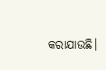କରାଯାଉଛି।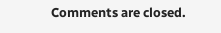Comments are closed.